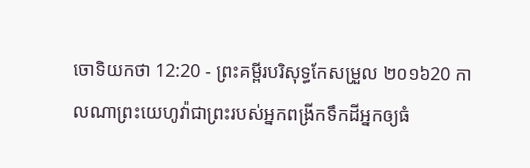ចោទិយកថា 12:20 - ព្រះគម្ពីរបរិសុទ្ធកែសម្រួល ២០១៦20 កាលណាព្រះយេហូវ៉ាជាព្រះរបស់អ្នកពង្រីកទឹកដីអ្នកឲ្យធំ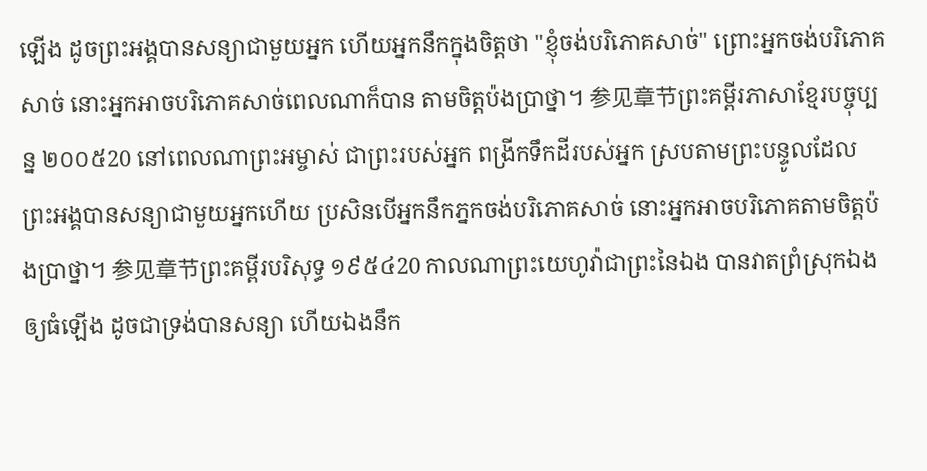ឡើង ដូចព្រះអង្គបានសន្យាជាមួយអ្នក ហើយអ្នកនឹកក្នុងចិត្តថា "ខ្ញុំចង់បរិភោគសាច់" ព្រោះអ្នកចង់បរិភោគសាច់ នោះអ្នកអាចបរិភោគសាច់ពេលណាក៏បាន តាមចិត្តប៉ងប្រាថ្នា។ 参见章节ព្រះគម្ពីរភាសាខ្មែរបច្ចុប្បន្ន ២០០៥20 នៅពេលណាព្រះអម្ចាស់ ជាព្រះរបស់អ្នក ពង្រីកទឹកដីរបស់អ្នក ស្របតាមព្រះបន្ទូលដែលព្រះអង្គបានសន្យាជាមួយអ្នកហើយ ប្រសិនបើអ្នកនឹកភ្នកចង់បរិភោគសាច់ នោះអ្នកអាចបរិភោគតាមចិត្តប៉ងប្រាថ្នា។ 参见章节ព្រះគម្ពីរបរិសុទ្ធ ១៩៥៤20 កាលណាព្រះយេហូវ៉ាជាព្រះនៃឯង បានវាតព្រំស្រុកឯងឲ្យធំឡើង ដូចជាទ្រង់បានសន្យា ហើយឯងនឹក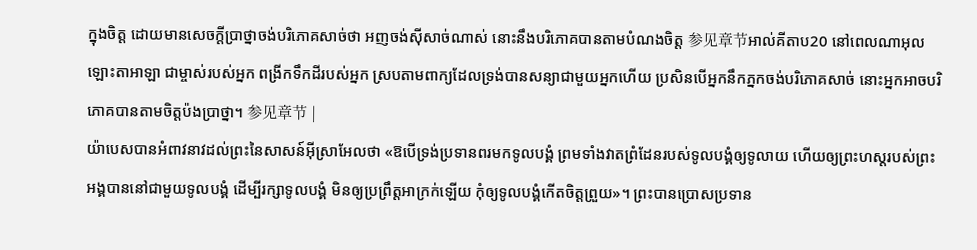ក្នុងចិត្ត ដោយមានសេចក្ដីប្រាថ្នាចង់បរិភោគសាច់ថា អញចង់ស៊ីសាច់ណាស់ នោះនឹងបរិភោគបានតាមបំណងចិត្ត 参见章节អាល់គីតាប20 នៅពេលណាអុលឡោះតាអាឡា ជាម្ចាស់របស់អ្នក ពង្រីកទឹកដីរបស់អ្នក ស្របតាមពាក្យដែលទ្រង់បានសន្យាជាមួយអ្នកហើយ ប្រសិនបើអ្នកនឹកភ្នកចង់បរិភោគសាច់ នោះអ្នកអាចបរិភោគបានតាមចិត្តប៉ងប្រាថ្នា។ 参见章节 |
យ៉ាបេសបានអំពាវនាវដល់ព្រះនៃសាសន៍អ៊ីស្រាអែលថា «ឱបើទ្រង់ប្រទានពរមកទូលបង្គំ ព្រមទាំងវាតព្រំដែនរបស់ទូលបង្គំឲ្យទូលាយ ហើយឲ្យព្រះហស្តរបស់ព្រះអង្គបាននៅជាមួយទូលបង្គំ ដើម្បីរក្សាទូលបង្គំ មិនឲ្យប្រព្រឹត្តអាក្រក់ឡើយ កុំឲ្យទូលបង្គំកើតចិត្តព្រួយ»។ ព្រះបានប្រោសប្រទាន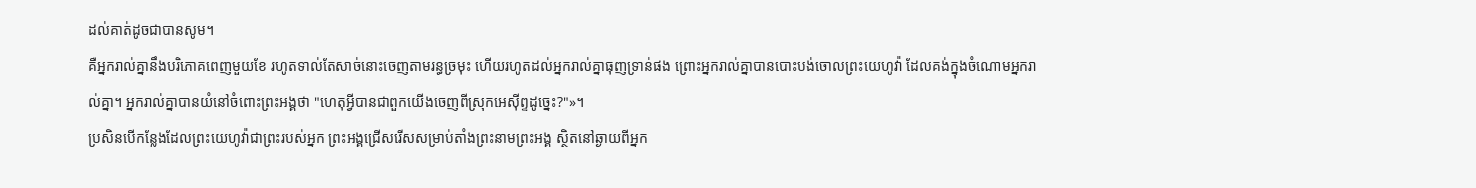ដល់គាត់ដូចជាបានសូម។
គឺអ្នករាល់គ្នានឹងបរិភោគពេញមួយខែ រហូតទាល់តែសាច់នោះចេញតាមរន្ធច្រមុះ ហើយរហូតដល់អ្នករាល់គ្នាធុញទ្រាន់ផង ព្រោះអ្នករាល់គ្នាបានបោះបង់ចោលព្រះយេហូវ៉ា ដែលគង់ក្នុងចំណោមអ្នករាល់គ្នា។ អ្នករាល់គ្នាបានយំនៅចំពោះព្រះអង្គថា "ហេតុអ្វីបានជាពួកយើងចេញពីស្រុកអេស៊ីព្ទដូច្នេះ?"»។
ប្រសិនបើកន្លែងដែលព្រះយេហូវ៉ាជាព្រះរបស់អ្នក ព្រះអង្គជ្រើសរើសសម្រាប់តាំងព្រះនាមព្រះអង្គ ស្ថិតនៅឆ្ងាយពីអ្នក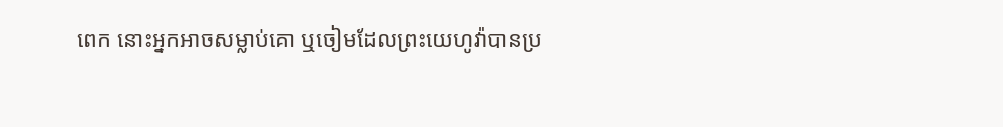ពេក នោះអ្នកអាចសម្លាប់គោ ឬចៀមដែលព្រះយេហូវ៉ាបានប្រ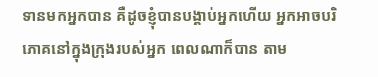ទានមកអ្នកបាន គឺដូចខ្ញុំបានបង្គាប់អ្នកហើយ អ្នកអាចបរិភោគនៅក្នុងក្រុងរបស់អ្នក ពេលណាក៏បាន តាម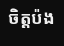ចិត្តប៉ង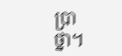ប្រាថ្នា។